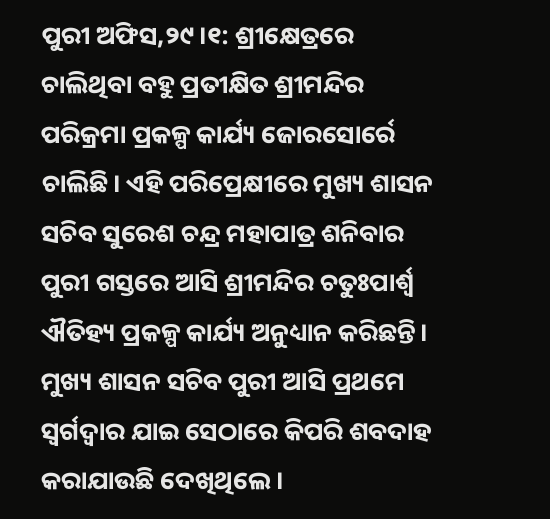ପୁରୀ ଅଫିସ,୨୯।୧: ଶ୍ରୀକ୍ଷେତ୍ରରେ ଚାଲିଥିବା ବହୁ ପ୍ରତୀକ୍ଷିତ ଶ୍ରୀମନ୍ଦିର ପରିକ୍ରମା ପ୍ରକଳ୍ପ କାର୍ଯ୍ୟ ଜୋରସୋର୍ରେ ଚାଲିଛି। ଏହି ପରିପ୍ରେକ୍ଷୀରେ ମୁଖ୍ୟ ଶାସନ ସଚିବ ସୁରେଶ ଚନ୍ଦ୍ର ମହାପାତ୍ର ଶନିବାର ପୁରୀ ଗସ୍ତରେ ଆସି ଶ୍ରୀମନ୍ଦିର ଚତୁଃପାର୍ଶ୍ୱ ଐତିହ୍ୟ ପ୍ରକଳ୍ପ କାର୍ଯ୍ୟ ଅନୁଧ୍ୟାନ କରିଛନ୍ତି। ମୁଖ୍ୟ ଶାସନ ସଚିବ ପୁରୀ ଆସି ପ୍ରଥମେ ସ୍ବର୍ଗଦ୍ୱାର ଯାଇ ସେଠାରେ କିପରି ଶବଦାହ କରାଯାଉଛି ଦେଖିଥିଲେ।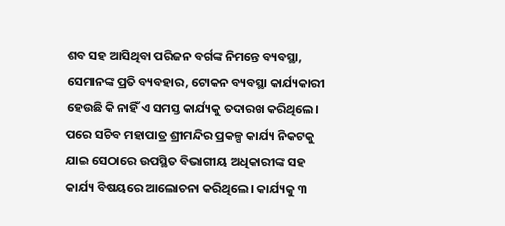ଶବ ସହ ଆସିଥିବା ପରିଜନ ବର୍ଗଙ୍କ ନିମନ୍ତେ ବ୍ୟବସ୍ଥା, ସେମାନଙ୍କ ପ୍ରତି ବ୍ୟବହାର, ଟୋକନ ବ୍ୟବସ୍ଥା କାର୍ଯ୍ୟକାରୀ ହେଉଛି କି ନାହିଁ ଏ ସମସ୍ତ କାର୍ଯ୍ୟକୁ ତଦାରଖ କରିଥିଲେ। ପରେ ସଚିବ ମହାପାତ୍ର ଶ୍ରୀମନ୍ଦିର ପ୍ରକଳ୍ପ କାର୍ଯ୍ୟ ନିକଟକୁ ଯାଇ ସେଠାରେ ଉପସ୍ଥିତ ବିଭାଗୀୟ ଅଧିକାରୀଙ୍କ ସହ କାର୍ଯ୍ୟ ବିଷୟରେ ଆଲୋଚନା କରିଥିଲେ। କାର୍ଯ୍ୟକୁ ୩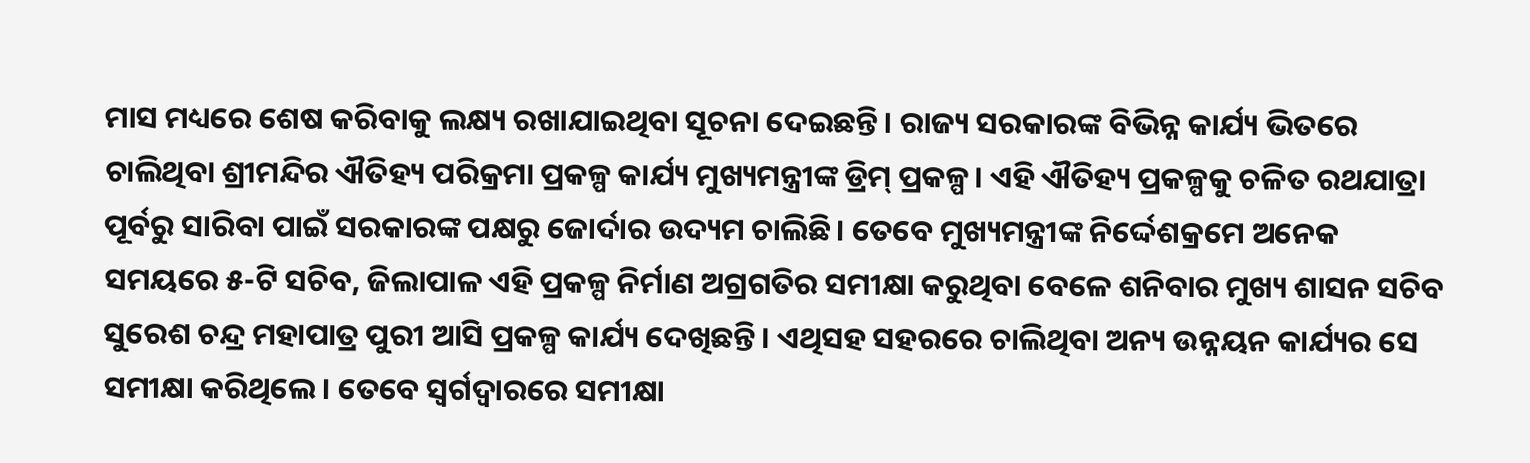ମାସ ମଧ୍ୟରେ ଶେଷ କରିବାକୁ ଲକ୍ଷ୍ୟ ରଖାଯାଇଥିବା ସୂଚନା ଦେଇଛନ୍ତି। ରାଜ୍ୟ ସରକାରଙ୍କ ବିଭିନ୍ନ କାର୍ଯ୍ୟ ଭିତରେ ଚାଲିଥିବା ଶ୍ରୀମନ୍ଦିର ଐତିହ୍ୟ ପରିକ୍ରମା ପ୍ରକଳ୍ପ କାର୍ଯ୍ୟ ମୁଖ୍ୟମନ୍ତ୍ରୀଙ୍କ ଡ୍ରିମ୍ ପ୍ରକଳ୍ପ। ଏହି ଐତିହ୍ୟ ପ୍ରକଳ୍ପକୁ ଚଳିତ ରଥଯାତ୍ରା ପୂର୍ବରୁ ସାରିବା ପାଇଁ ସରକାରଙ୍କ ପକ୍ଷରୁ ଜୋର୍ଦାର ଉଦ୍ୟମ ଚାଲିଛି। ତେବେ ମୁଖ୍ୟମନ୍ତ୍ରୀଙ୍କ ନିର୍ଦ୍ଦେଶକ୍ରମେ ଅନେକ ସମୟରେ ୫-ଟି ସଚିବ, ଜିଲାପାଳ ଏହି ପ୍ରକଳ୍ପ ନିର୍ମାଣ ଅଗ୍ରଗତିର ସମୀକ୍ଷା କରୁଥିବା ବେଳେ ଶନିବାର ମୁଖ୍ୟ ଶାସନ ସଚିବ ସୁରେଶ ଚନ୍ଦ୍ର ମହାପାତ୍ର ପୁରୀ ଆସି ପ୍ରକଳ୍ପ କାର୍ଯ୍ୟ ଦେଖିଛନ୍ତି। ଏଥିସହ ସହରରେ ଚାଲିଥିବା ଅନ୍ୟ ଉନ୍ନୟନ କାର୍ଯ୍ୟର ସେ ସମୀକ୍ଷା କରିଥିଲେ। ତେବେ ସ୍ବର୍ଗଦ୍ୱାରରେ ସମୀକ୍ଷା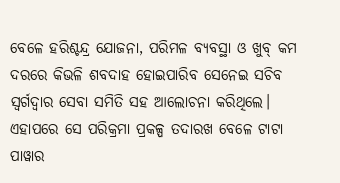ବେଳେ ହରିଶ୍ଚନ୍ଦ୍ର ଯୋଜନା, ପରିମଳ ବ୍ୟବସ୍ଥା ଓ ଖୁବ୍ କମ ଦରରେ କିଭଳି ଶବଦାହ ହୋଇପାରିବ ସେନେଇ ସଚିବ ସ୍ବର୍ଗଦ୍ୱାର ସେବା ସମିତି ସହ ଆଲୋଚନା କରିଥିଲେ। ଏହାପରେ ସେ ପରିକ୍ରମା ପ୍ରକଳ୍ପ ତଦାରଖ ବେଳେ ଟାଟା ପାୱାର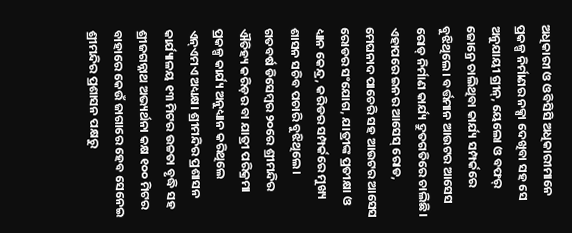ଅଧିକାରୀ ଓ ଓବିସିସି ଅଧିକାରୀମାନେ ପ୍ରକଳ୍ପ ନିର୍ମାଣର ନକ୍ସା ଦେଖିବା ସହ ସେ ଅନୁଯାୟୀ ଗ୍ରୀନ୍, ୟେଲୋ ଓ ବଫର୍ ଜୋନ୍ରେ ଚାଲିଥିବା କାର୍ଯ୍ୟ ସମ୍ପର୍କରେ ବୁଝିଥିଲେ। ବର୍ତ୍ତମାନ ଆଉଟର ଆସେସ ରୋଡ୍ ନିର୍ମାଣ କାର୍ଯ୍ୟ ଦ୍ରୁତଗତିରେ ଚାଲିଛି। ଏହାପରେ ଇନର ଆସେସ୍ ରୋଡ, ମେଘନାଦ ପାଚେରି ସହ ଆଉଟର ଆସେସ ରୋଡର ସଂଯୋଗ, ଯାତ୍ରୀଙ୍କ ପ୍ରତୀକ୍ଷା ଓ ଧ୍ୟାନ କେନ୍ଦ୍ର, କରିଡର ସମ୍ପର୍କରେ ମୁଖ୍ୟ ଶାସନ ସଚିବ ପଚାରି ବୁଝିଥିଲେ।
ଗତବର୍ଷ ଡିସେମ୍ବର ୨୦ରେ ଶ୍ରୀମନ୍ଦିର ଐତିହ୍ୟ କରିଡ଼ର ବା ଯାତ୍ରୀ ପରିକ୍ରମା ପ୍ରକଳ୍ପ କାର୍ଯ୍ୟ ଅନୁଧ୍ୟାନ କରିଥିଲେ ଏନ୍ଏମଏ ଅଧ୍ୟକ୍ଷ। ଶ୍ରୀମନ୍ଦିର ପ୍ରଶାସନ କାର୍ଯ୍ୟାଳୟ ୧୩ ମିଟର ଉଚ୍ଚତା ବୃଦ୍ଧି ସହ ଶ୍ରୀଜଗନ୍ନାଥ ଅଭ୍ୟର୍ଥନା କକ୍ଷ ୧୦୦ ମିଟର ବାହାରେ କେଉଁ ଜାଗାରେ ହେବ ସେନେଇ ଶ୍ରୀମନ୍ଦିର ପ୍ରଶାସନ ପକ୍ଷରୁ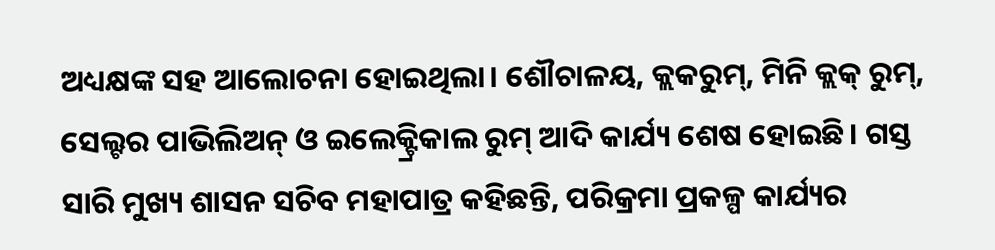ଅଧ୍ୟକ୍ଷଙ୍କ ସହ ଆଲୋଚନା ହୋଇଥିଲା। ଶୌଚାଳୟ, କ୍ଲକରୁମ୍, ମିନି କ୍ଲକ୍ ରୁମ୍, ସେଲ୍ଟର ପାଭିଲିଅନ୍ ଓ ଇଲେକ୍ଟ୍ରିକାଲ ରୁମ୍ ଆଦି କାର୍ଯ୍ୟ ଶେଷ ହୋଇଛି। ଗସ୍ତ ସାରି ମୁଖ୍ୟ ଶାସନ ସଚିବ ମହାପାତ୍ର କହିଛନ୍ତି, ପରିକ୍ରମା ପ୍ରକଳ୍ପ କାର୍ଯ୍ୟର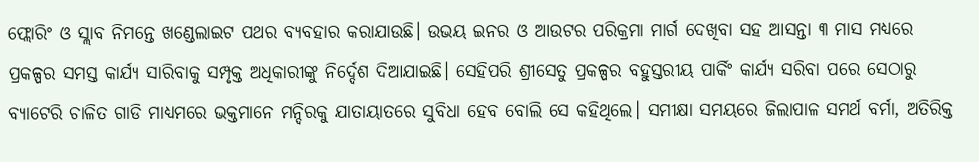ଫ୍ଲୋରିଂ ଓ ସ୍ଲାବ ନିମନ୍ତେ ଖଣ୍ଡେଲାଇଟ ପଥର ବ୍ୟବହାର କରାଯାଉଛି। ଉଭୟ ଇନର ଓ ଆଉଟର ପରିକ୍ରମା ମାର୍ଗ ଦେଖିବା ସହ ଆସନ୍ତା ୩ ମାସ ମଧ୍ୟରେ ପ୍ରକଳ୍ପର ସମସ୍ତ କାର୍ଯ୍ୟ ସାରିବାକୁ ସମ୍ପୃକ୍ତ ଅଧିକାରୀଙ୍କୁ ନିର୍ଦ୍ଦେଶ ଦିଆଯାଇଛି। ସେହିପରି ଶ୍ରୀସେତୁ ପ୍ରକଳ୍ପର ବହୁସ୍ତରୀୟ ପାର୍କିଂ କାର୍ଯ୍ୟ ସରିବା ପରେ ସେଠାରୁ ବ୍ୟାଟେରି ଚାଳିତ ଗାଡି ମାଧ୍ୟମରେ ଭକ୍ତମାନେ ମନ୍ଦିରକୁ ଯାତାୟାତରେ ସୁବିଧା ହେବ ବୋଲି ସେ କହିଥିଲେ। ସମୀକ୍ଷା ସମୟରେ ଜିଲାପାଳ ସମର୍ଥ ବର୍ମା, ଅତିରିକ୍ତ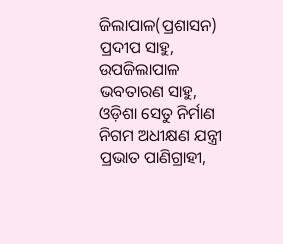ଜିଲାପାଳ(ପ୍ରଶାସନ) ପ୍ରଦୀପ ସାହୁ, ଉପଜିଲାପାଳ ଭବତାରଣ ସାହୁ, ଓଡ଼ିଶା ସେତୁ ନିର୍ମାଣ ନିଗମ ଅଧୀକ୍ଷଣ ଯନ୍ତ୍ରୀ ପ୍ରଭାତ ପାଣିଗ୍ରାହୀ,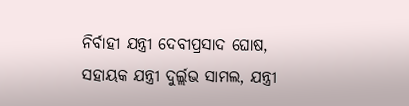ନିର୍ବାହୀ ଯନ୍ତ୍ରୀ ଦେବୀପ୍ରସାଦ ଘୋଷ, ସହାୟକ ଯନ୍ତ୍ରୀ ଦୁର୍ଲ୍ଲଭ ସାମଲ, ଯନ୍ତ୍ରୀ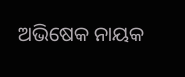ଅଭିଷେକ ନାୟକ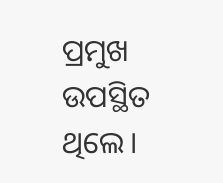ପ୍ରମୁଖ ଉପସ୍ଥିତ ଥିଲେ।